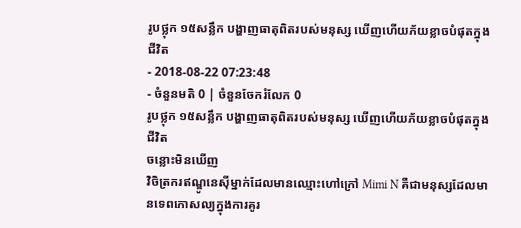រូបថ្លុក ១៥សន្លឹក បង្ហាញធាតុពិតរបស់មនុស្ស ឃើញហើយភ័យខ្លាចបំផុតក្នុងជីវិត
- 2018-08-22 07:23:48
- ចំនួនមតិ 0 | ចំនួនចែករំលែក 0
រូបថ្លុក ១៥សន្លឹក បង្ហាញធាតុពិតរបស់មនុស្ស ឃើញហើយភ័យខ្លាចបំផុតក្នុងជីវិត
ចន្លោះមិនឃើញ
វិចិត្រករឥណ្ឌូនេស៊ីម្នាក់ដែលមានឈ្មោះហៅក្រៅ Mimi N គឺជាមនុស្សដែលមានទេពកោសល្យក្នុងការគូរ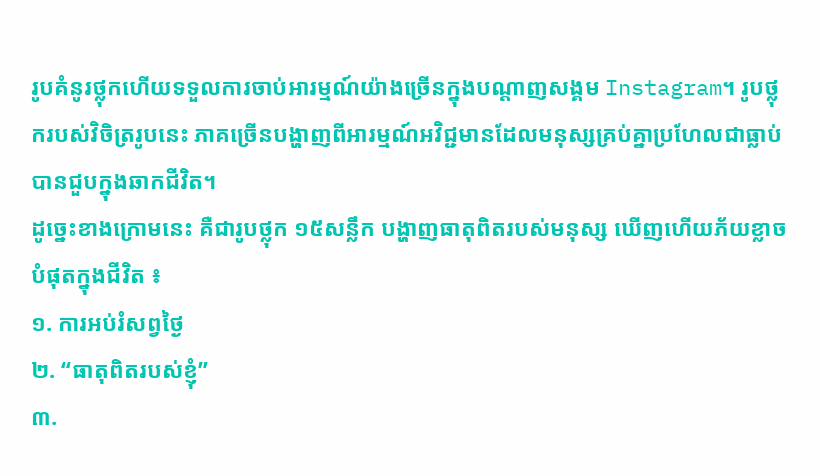រូបគំនូរថ្លុកហើយទទួលការចាប់អារម្មណ៍យ៉ាងច្រើនក្នុងបណ្ដាញសង្គម Instagram។ រូបថ្លុករបស់វិចិត្ររូបនេះ ភាគច្រើនបង្ហាញពីអារម្មណ៍អវិជ្ជមានដែលមនុស្សគ្រប់គ្នាប្រហែលជាធ្លាប់បានជួបក្នុងឆាកជីវិត។
ដូច្នេះខាងក្រោមនេះ គឺជារូបថ្លុក ១៥សន្លឹក បង្ហាញធាតុពិតរបស់មនុស្ស ឃើញហើយភ័យខ្លាចបំផុតក្នុងជីវិត ៖
១. ការអប់រំសព្វថ្ងៃ
២. “ធាតុពិតរបស់ខ្ញុំ”
៣.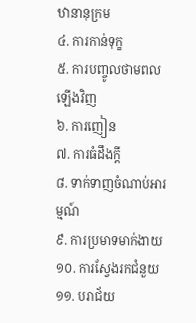ឋានានុក្រម
៤. ការកាន់ទុក្ខ
៥. ការបញ្ចូលថាមពលឡើងវិញ
៦. ការញៀន
៧. ការធំដឹងក្ដី
៨. ទាក់ទាញចំណាប់អារម្មណ៍
៩. ការប្រមាទមាក់ងាយ
១០. ការស្វែងរកជំនួយ
១១. បរាជ័យ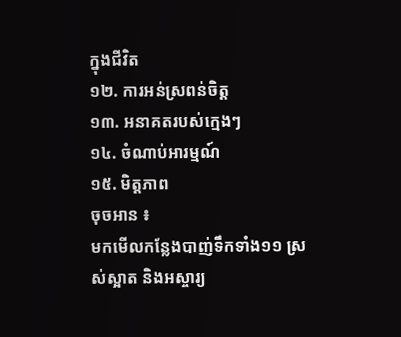ក្នុងជីវិត
១២. ការអន់ស្រពន់ចិត្ត
១៣. អនាគតរបស់ក្មេងៗ
១៤. ចំណាប់អារម្មណ៍
១៥. មិត្តភាព
ចុចអាន ៖
មកមើលកន្លែងបាញ់ទឹកទាំង១១ ស្រស់ស្អាត និងអស្ចារ្យ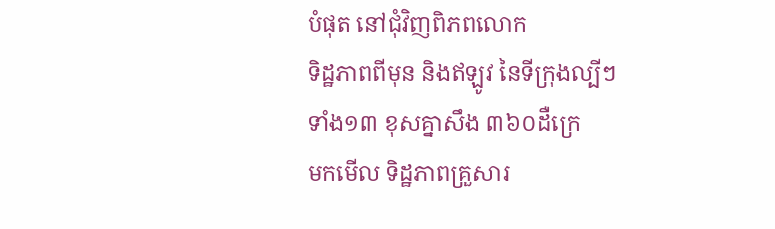បំផុត នៅជុំវិញពិភពលោក
ទិដ្ឋភាពពីមុន និងឥឡូវ នៃទីក្រុងល្បីៗទាំង១៣ ខុសគ្នាសឹង ៣៦០ដឺក្រេ
មកមើល ទិដ្ឋភាពគ្រួសារ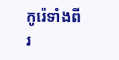កូរ៉េទាំងពីរ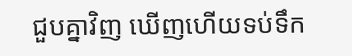ជួបគ្នាវិញ ឃើញហើយទប់ទឹក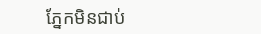ភ្នែកមិនជាប់